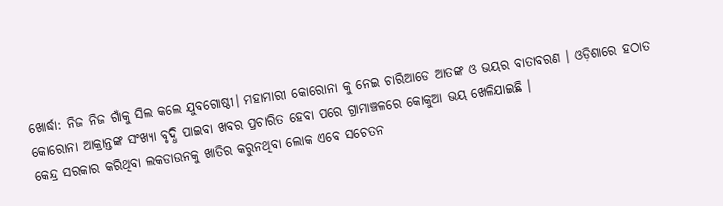ଖୋର୍ଦ୍ଧା: ନିଜ ନିଜ ଗାଁକୁ ସିଲ କଲେ ଯୁବଗୋଷ୍ଠୀ। ମହାମାରୀ କୋରୋନା କୁ ନେଇ ଚାରିଆଡେ ଆତଙ୍କ ଓ ଭୟର ବାତାବରଣ । ଓଡ଼ିଶାରେ ହଠାତ କୋରୋନା ଆକ୍ରାନ୍ତଙ୍କ ସଂଖ୍ୟା ବୃଦ୍ଧି ପାଇବା ଖବର ପ୍ରଚାରିତ ହେବା ପରେ ଗ୍ରାମାଞ୍ଚଳରେ କୋକୁଆ ଭୟ ଖେଳିଯାଇଛି ।
କେନ୍ଦ୍ର ସରକାର କରିଥିବା ଲକଡାଉନକୁ ଖାତିର କରୁନଥିବା ଲୋକ ଏବେ ସଚେତନ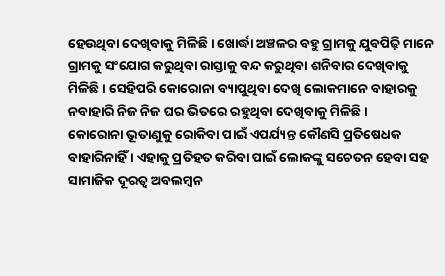ହେଉଥିବା ଦେଖିବାକୁ ମିଳିଛି । ଖୋର୍ଦ୍ଧା ଅଞ୍ଚଳର ବହୁ ଗ୍ରାମକୁ ଯୁବପିଢ଼ି ମାନେ ଗ୍ରାମକୁ ସଂଯୋଗ କରୁଥିବା ରାସ୍ତାକୁ ବନ୍ଦ କରୁଥିବା ଶନିବାର ଦେଖିବାକୁ ମିଳିଛି । ସେହିପରି କୋରୋନା ବ୍ୟାପୁଥିବା ଦେଖି ଲୋକମାନେ ବାହାରକୁ ନବାହାରି ନିଜ ନିଜ ଘର ଭିତରେ ରହୁଥିବା ଦେଖିବାକୁ ମିଳିଛି ।
କୋରୋନା ଭୂତାଣୁକୁ ରୋକିବା ପାଇଁ ଏପର୍ଯ୍ୟନ୍ତ କୌଣସି ପ୍ରତିଷେଧକ ବାହାରିନାହିଁ । ଏହାକୁ ପ୍ରତିହତ କରିବା ପାଇଁ ଲୋକଙ୍କୁ ସଚେତନ ହେବା ସହ ସାମାଜିକ ଦୂରତ୍ବ ଅବଲମ୍ବନ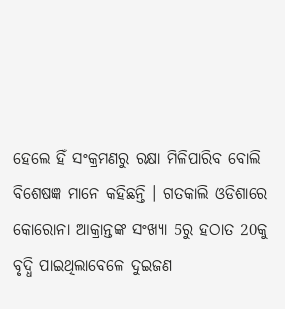ହେଲେ ହିଁ ସଂକ୍ରମଣରୁ ରକ୍ଷା ମିଳିପାରିବ ବୋଲି ବିଶେଷଜ୍ଞ ମାନେ କହିଛନ୍ତି । ଗତକାଲି ଓଡିଶାରେ କୋରୋନା ଆକ୍ରାନ୍ତଙ୍କ ସଂଖ୍ୟା 5ରୁ ହଠାତ 20କୁ ବୃଦ୍ଧି ପାଇଥିଲାବେଳେ ଦୁଇଜଣ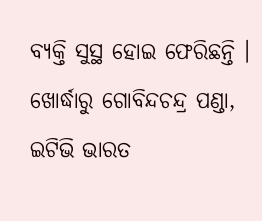ବ୍ୟକ୍ତି ସୁସ୍ଥ ହୋଇ ଫେରିଛନ୍ତି ।
ଖୋର୍ଦ୍ଧାରୁ ଗୋବିନ୍ଦଚନ୍ଦ୍ର ପଣ୍ଡା, ଇଟିଭି ଭାରତ